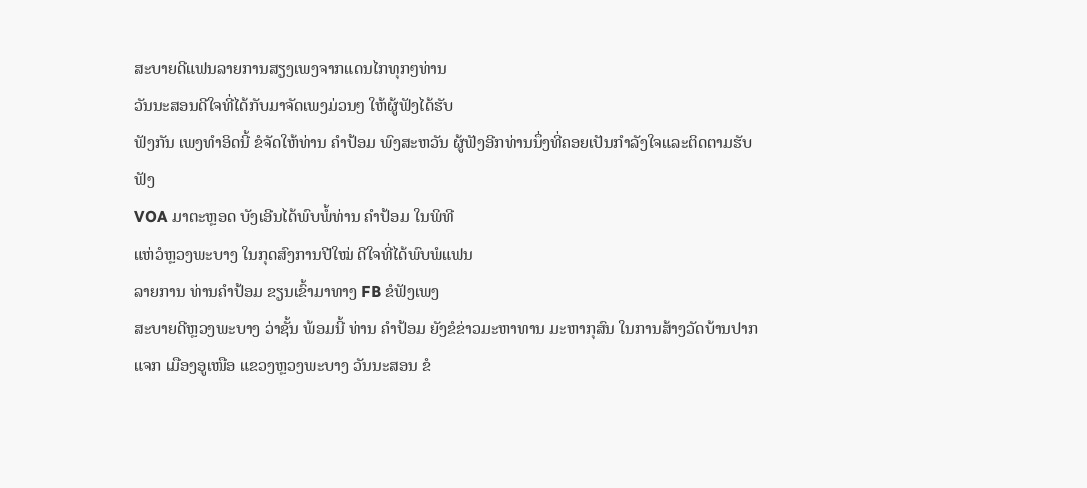ສະບາຍດີແຟນລາຍການສຽງເພງຈາກແດນໄກທຸກໆທ່ານ
ວັນນະສອນດີໃຈທີ່ໄດ້ກັບມາຈັດເພງມ່ວນໆ ໃຫ້ຜູ້ຟັງໄດ້ຮັບ
ຟັງກັນ ເພງທໍາອິດນີ້ ຂໍຈັດໃຫ້ທ່ານ ຄຳປ້ອມ ພົງສະຫວັນ ຜູ້ຟັງອີກທ່ານນຶ່ງທີ່ຄອຍເປັນກໍາລັງໃຈແລະຕິດຕາມຮັບຟັງ
VOA ມາຕະຫຼອດ ບັງເອີນໄດ້ພົບພໍ້ທ່ານ ຄຳປ້ອມ ໃນພິທີ
ແຫ່ວໍຫຼວງພະບາງ ໃນກຸດສົງການປີໃໝ່ ດີໃຈທີ່ໄດ້ພົບພໍແຟນ
ລາຍການ ທ່ານຄຳປ້ອມ ຂຽນເຂົ້າມາທາງ FB ຂໍຟັງເພງ
ສະບາຍດີຫຼວງພະບາງ ວ່າຊັ້ນ ພ້ອມນີ້ ທ່ານ ຄຳປ້ອມ ຍັງຂໍຂ່າວມະຫາທານ ມະຫາກຸສົນ ໃນການສ້າງວັດບ້ານປາກແຈກ ເມືອງອູເໜືອ ແຂວງຫຼວງພະບາງ ວັນນະສອນ ຂໍ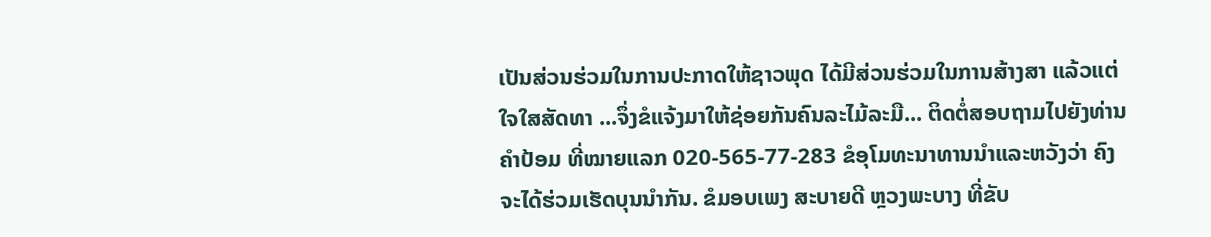ເປັນສ່ວນຮ່ວມໃນການປະກາດໃຫ້ຊາວພຸດ ໄດ້ມີສ່ວນຮ່ວມໃນການສ້າງສາ ແລ້ວແຕ່ໃຈໃສສັດທາ ...ຈຶ່ງຂໍແຈ້ງມາໃຫ້ຊ່ອຍກັນຄົນລະໄມ້ລະມື... ຕິດຕໍ່ສອບຖາມໄປຍັງທ່ານຄຳປ້ອມ ທີ່ໝາຍແລກ 020-565-77-283 ຂໍອຸໂມທະນາທານນຳແລະຫວັງວ່າ ຄົງຈະໄດ້ຮ່ວມເຮັດບຸນນຳກັນ. ຂໍມອບເພງ ສະບາຍດີ ຫຼວງພະບາງ ທີ່ຂັບ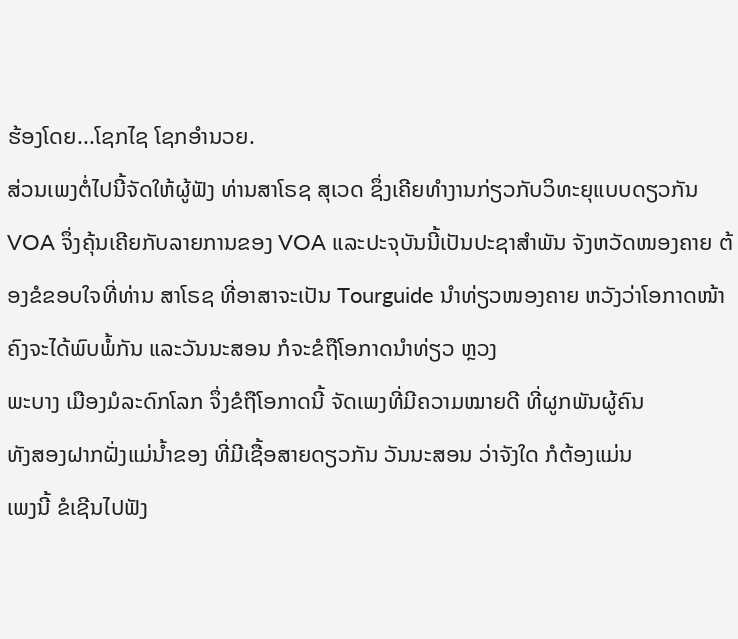ຮ້ອງໂດຍ...ໂຊກໄຊ ໂຊກອຳນວຍ.
ສ່ວນເພງຕໍ່ໄປນີ້ຈັດໃຫ້ຜູ້ຟັງ ທ່ານສາໂຣຊ ສຸເວດ ຊຶ່ງເຄີຍທຳງານກ່ຽວກັບວິທະຍຸແບບດຽວກັນ VOA ຈຶ່ງຄຸ້ນເຄີຍກັບລາຍການຂອງ VOA ແລະປະຈຸບັນນີ້ເປັນປະຊາສຳພັນ ຈັງຫວັດໜອງຄາຍ ຕ້ອງຂໍຂອບໃຈທີ່ທ່ານ ສາໂຣຊ ທີ່ອາສາຈະເປັນ Tourguide ນຳທ່ຽວໜອງຄາຍ ຫວັງວ່າໂອກາດໜ້າຄົງຈະໄດ້ພົບພໍ້ກັນ ແລະວັນນະສອນ ກໍຈະຂໍຖືໂອກາດນຳທ່ຽວ ຫຼວງ
ພະບາງ ເມືອງມໍລະດົກໂລກ ຈຶ່ງຂໍຖືໂອກາດນີ້ ຈັດເພງທີ່ມີຄວາມໝາຍດີ ທີ່ຜູກພັນຜູ້ຄົນ
ທັງສອງຝາກຝັ່ງແມ່ນ້ຳຂອງ ທີ່ມີເຊື້ອສາຍດຽວກັນ ວັນນະສອນ ວ່າຈັງໃດ ກໍຕ້ອງແມ່ນ
ເພງນີ້ ຂໍເຊີນໄປຟັງ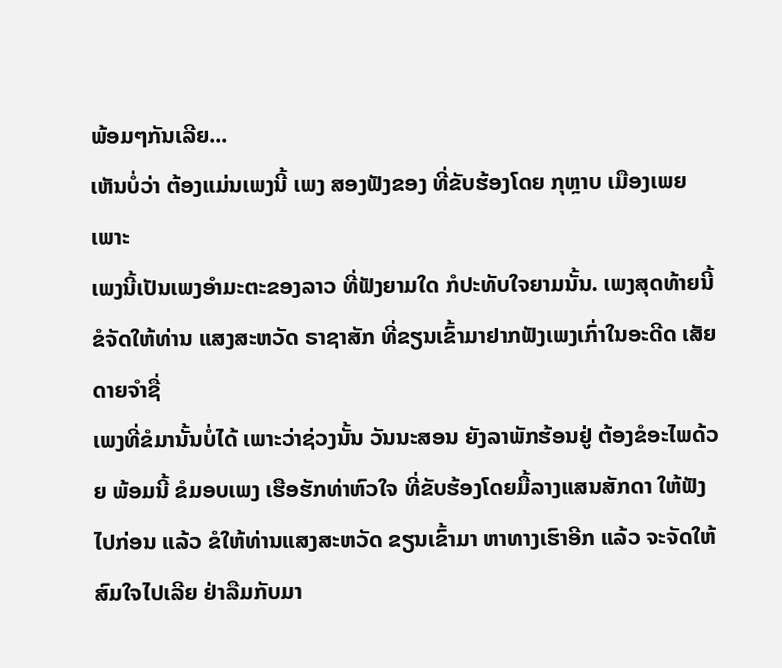ພ້ອມໆກັນເລີຍ...
ເຫັນບໍ່ວ່າ ຕ້ອງແມ່ນເພງນີ້ ເພງ ສອງຟັງຂອງ ທີ່ຂັບຮ້ອງໂດຍ ກຸຫຼາບ ເມືອງເພຍ ເພາະ
ເພງນີ້ເປັນເພງອຳມະຕະຂອງລາວ ທີ່ຟັງຍາມໃດ ກໍປະທັບໃຈຍາມນັ້ນ. ເພງສຸດທ້າຍນີ້ ຂໍຈັດໃຫ້ທ່ານ ແສງສະຫວັດ ຣາຊາສັກ ທີ່ຂຽນເຂົ້າມາຢາກຟັງເພງເກົ່າໃນອະດີດ ເສັຍດາຍຈຳຊື່
ເພງທີ່ຂໍມານັ້ນບໍ່ໄດ້ ເພາະວ່າຊ່ວງນັ້ນ ວັນນະສອນ ຍັງລາພັກຮ້ອນຢູ່ ຕ້ອງຂໍອະໄພດ້ວຍ ພ້ອມນີ້ ຂໍມອບເພງ ເຮືອຮັກທ່າຫົວໃຈ ທີ່ຂັບຮ້ອງໂດຍມື້ລາງແສນສັກດາ ໃຫ້ຟັງໄປກ່ອນ ແລ້ວ ຂໍໃຫ້ທ່ານແສງສະຫວັດ ຂຽນເຂົ້າມາ ຫາທາງເຮົາອີກ ແລ້ວ ຈະຈັດໃຫ້ສົມໃຈໄປເລີຍ ຢ່າລືມກັບມາ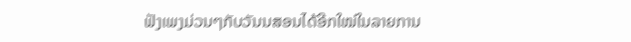ຟັງເພງມ່ວນໆກັບວັນນສອນໄດ້ອີກໃໝ່ໃນລາຍການ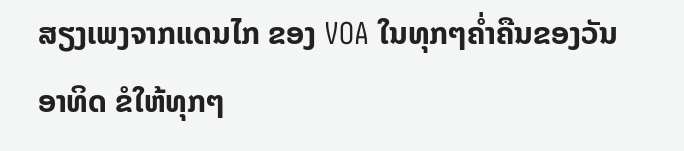ສຽງເພງຈາກແດນໄກ ຂອງ VOA ໃນທຸກໆຄໍ່າຄືນຂອງວັນອາທິດ ຂໍໃຫ້ທຸກໆ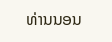ທ່ານນອນ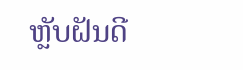ຫຼັບຝັນດີ